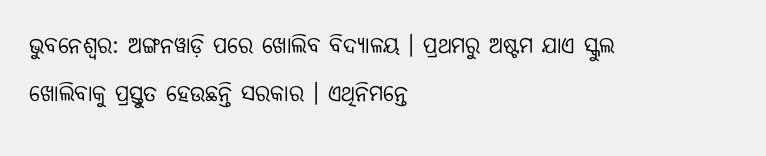ଭୁବନେଶ୍ୱର: ଅଙ୍ଗନୱାଡ଼ି ପରେ ଖୋଲିବ ବିଦ୍ୟାଳୟ । ପ୍ରଥମରୁ ଅଷ୍ଟମ ଯାଏ ସ୍କୁଲ ଖୋଲିବାକୁ ପ୍ରସ୍ତୁତ ହେଉଛନ୍ତି ସରକାର । ଏଥିନିମନ୍ତେ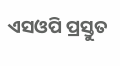ଏସଓପି ପ୍ରସ୍ତୁତ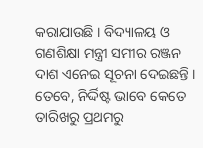କରାଯାଉଛି । ବିଦ୍ୟାଳୟ ଓ ଗଣଶିକ୍ଷା ମନ୍ତ୍ରୀ ସମୀର ରଞ୍ଜନ ଦାଶ ଏନେଇ ସୂଚନା ଦେଇଛନ୍ତି । ତେବେ, ନିର୍ଦ୍ଦିଷ୍ଟ ଭାବେ କେତେ ତାରିଖରୁ ପ୍ରଥମରୁ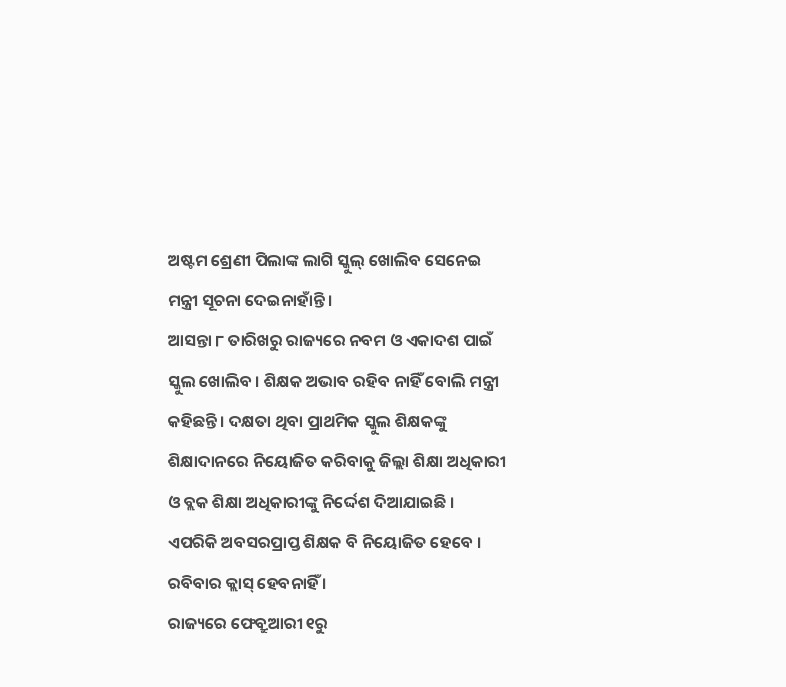ଅଷ୍ଟମ ଶ୍ରେଣୀ ପିଲାଙ୍କ ଲାଗି ସ୍କୁଲ୍ ଖୋଲିବ ସେନେଇ ମନ୍ତ୍ରୀ ସୂଚନା ଦେଇନାହାଁନ୍ତି ।
ଆସନ୍ତା ୮ ତାରିଖରୁ ରାଜ୍ୟରେ ନବମ ଓ ଏକାଦଶ ପାଇଁ ସ୍କୁଲ ଖୋଲିବ । ଶିକ୍ଷକ ଅଭାବ ରହିବ ନାହିଁ ବୋଲି ମନ୍ତ୍ରୀ କହିଛନ୍ତି । ଦକ୍ଷତା ଥିବା ପ୍ରାଥମିକ ସ୍କୁଲ ଶିକ୍ଷକଙ୍କୁ ଶିକ୍ଷାଦାନରେ ନିୟୋଜିତ କରିବାକୁ ଜିଲ୍ଲା ଶିକ୍ଷା ଅଧିକାରୀ ଓ ବ୍ଲକ ଶିକ୍ଷା ଅଧିକାରୀଙ୍କୁ ନିର୍ଦ୍ଦେଶ ଦିଆଯାଇଛି । ଏପରିକି ଅବସରପ୍ରାପ୍ତ ଶିକ୍ଷକ ବି ନିୟୋଜିତ ହେବେ । ରବିବାର କ୍ଲାସ୍ ହେବନାହିଁ ।
ରାଜ୍ୟରେ ଫେବ୍ରୁଆରୀ ୧ରୁ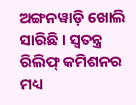ଅଙ୍ଗନୱାଡ଼ି ଖୋଲି ସାରିଛି । ସ୍ୱତନ୍ତ୍ର ରିଲିଫ୍ କମିଶନର ମଧ୍ୟ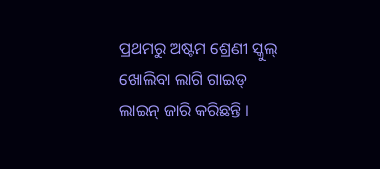ପ୍ରଥମରୁ ଅଷ୍ଟମ ଶ୍ରେଣୀ ସ୍କୁଲ୍ ଖୋଲିବା ଲାଗି ଗାଇଡ୍ ଲାଇନ୍ ଜାରି କରିଛନ୍ତି ।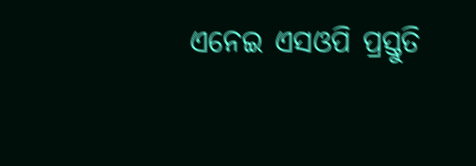ଏନେଇ ଏସଓପି ପ୍ରସ୍ତୁତି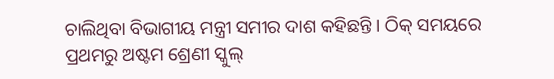ଚାଲିଥିବା ବିଭାଗୀୟ ମନ୍ତ୍ରୀ ସମୀର ଦାଶ କହିଛନ୍ତି । ଠିକ୍ ସମୟରେ ପ୍ରଥମରୁ ଅଷ୍ଟମ ଶ୍ରେଣୀ ସ୍କୁଲ୍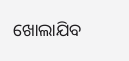ଖୋଲାଯିବ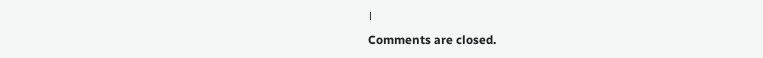।
Comments are closed.